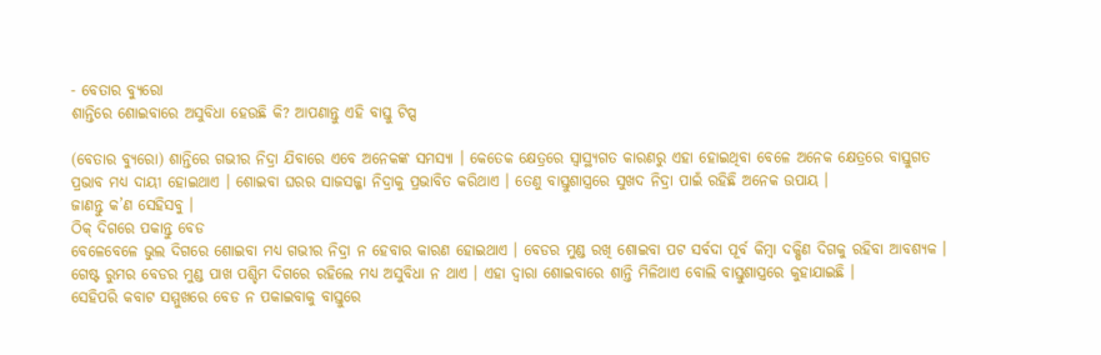- ବେତାର ବ୍ୟୁରୋ
ଶାନ୍ତିରେ ଶୋଇବାରେ ଅସୁବିଧା ହେଉଛି କି? ଆପଣାନ୍ତୁ ଏହି ବାସ୍ତୁ ଟିପ୍ସ

(ବେତାର ବ୍ୟୁରୋ) ଶାନ୍ତିରେ ଗଭୀର ନିଦ୍ରା ଯିବାରେ ଏବେ ଅନେକଙ୍କ ସମସ୍ୟା । କେତେକ କ୍ଷେତ୍ରରେ ସ୍ୱାସ୍ଥ୍ୟଗତ କାରଣରୁ ଏହା ହୋଇଥିବା ବେଳେ ଅନେକ କ୍ଷେତ୍ରରେ ବାସ୍ତୁଗତ ପ୍ରଭାବ ମଧ୍ୟ ଦାୟୀ ହୋଇଥାଏ । ଶୋଇବା ଘରର ସାଜସଜ୍ଜା ନିଦ୍ରାକୁ ପ୍ରଭାବିତ କରିଥାଏ । ତେଣୁ ବାସ୍ତୁଶାସ୍ତ୍ରରେ ସୁଖଦ ନିଦ୍ରା ପାଇଁ ରହିଛି ଅନେକ ଉପାୟ ।
ଜାଣନ୍ତୁ କ’ଣ ସେହିସବୁ ।
ଠିକ୍ ଦିଗରେ ପକାନ୍ତୁ ବେଡ
ବେଳେବେଳେ ଭୁଲ ଦିଗରେ ଶୋଇବା ମଧ୍ୟ ଗଭୀର ନିଦ୍ରା ନ ହେବାର କାରଣ ହୋଇଥାଏ । ବେଡର ମୁଣ୍ଡ ରଖି ଶୋଇବା ପଟ ସର୍ବଦା ପୂର୍ବ କିମ୍ବା ଦକ୍ଷିଣ ଦିଗକୁ ରହିବା ଆବଶ୍ୟକ । ଗେଷ୍ଟ ରୁମର ବେଡର ମୁଣ୍ଡ ପାଖ ପଶ୍ଚିମ ଦିଗରେ ରହିଲେ ମଧ୍ୟ ଅସୁବିଧା ନ ଥାଏ । ଏହା ଦ୍ୱାରା ଶୋଇବାରେ ଶାନ୍ତି ମିଳିଥାଏ ବୋଲି ବାସ୍ତୁଶାସ୍ତ୍ରରେ କୁହାଯାଇଛି ।
ସେହିପରି କବାଟ ସମ୍ମୁଖରେ ବେଡ ନ ପକାଇବାକୁ ବାସ୍ତୁରେ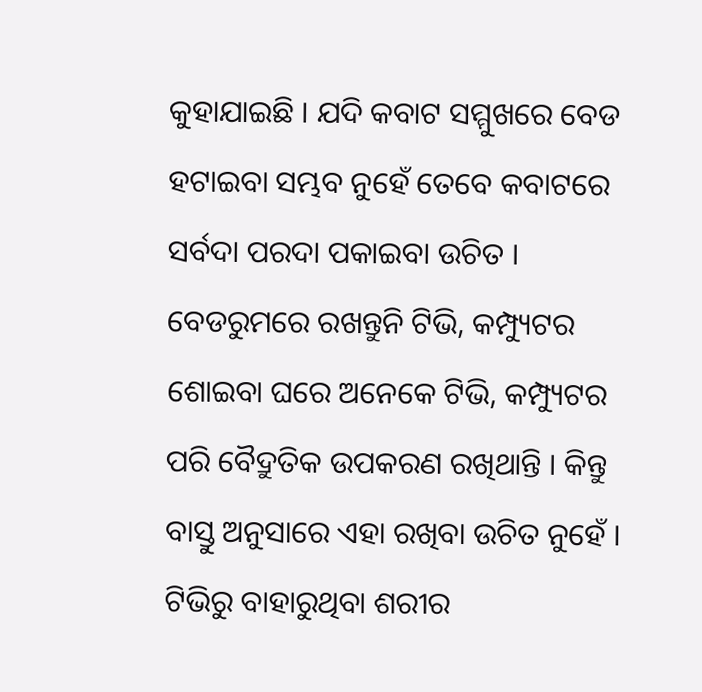କୁହାଯାଇଛି । ଯଦି କବାଟ ସମ୍ମୁଖରେ ବେଡ ହଟାଇବା ସମ୍ଭବ ନୁହେଁ ତେବେ କବାଟରେ ସର୍ବଦା ପରଦା ପକାଇବା ଉଚିତ ।
ବେଡରୁମରେ ରଖନ୍ତୁନି ଟିଭି, କମ୍ପ୍ୟୁଟର
ଶୋଇବା ଘରେ ଅନେକେ ଟିଭି, କମ୍ପ୍ୟୁଟର ପରି ବୈଦ୍ରୁତିକ ଉପକରଣ ରଖିଥାନ୍ତି । କିନ୍ତୁ ବାସ୍ତୁ ଅନୁସାରେ ଏହା ରଖିବା ଉଚିତ ନୁହେଁ । ଟିଭିରୁ ବାହାରୁଥିବା ଶରୀର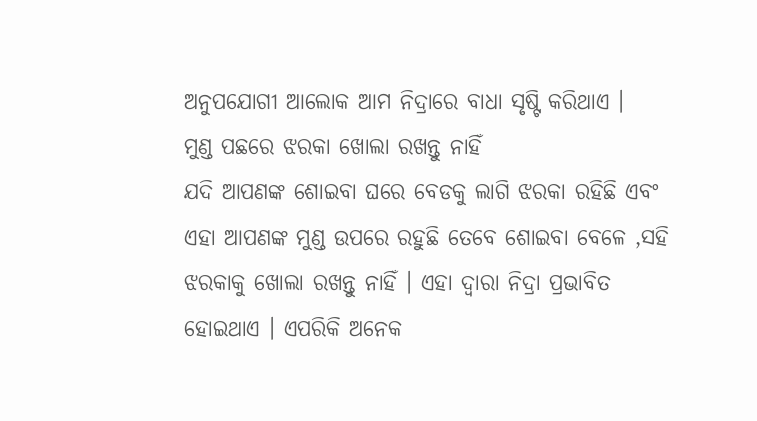ଅନୁପଯୋଗୀ ଆଲୋକ ଆମ ନିଦ୍ରାରେ ବାଧା ସୃଷ୍ଟି କରିଥାଏ ।
ମୁଣ୍ଡ ପଛରେ ଝରକା ଖୋଲା ରଖନ୍ତୁ ନାହିଁ
ଯଦି ଆପଣଙ୍କ ଶୋଇବା ଘରେ ବେଡକୁ ଲାଗି ଝରକା ରହିଛି ଏବଂ ଏହା ଆପଣଙ୍କ ମୁଣ୍ଡ ଉପରେ ରହୁଛି ତେବେ ଶୋଇବା ବେଳେ ,ସହି ଝରକାକୁ ଖୋଲା ରଖନ୍ତୁ ନାହିଁ । ଏହା ଦ୍ୱାରା ନିଦ୍ରା ପ୍ରଭାବିତ ହୋଇଥାଏ । ଏପରିକି ଅନେକ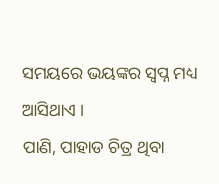ସମୟରେ ଭୟଙ୍କର ସ୍ୱପ୍ନ ମଧ୍ୟ ଆସିଥାଏ ।
ପାଣି, ପାହାଡ ଚିତ୍ର ଥିବା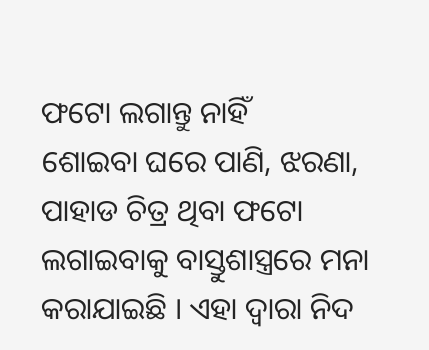ଫଟୋ ଲଗାନ୍ତୁ ନାହିଁ
ଶୋଇବା ଘରେ ପାଣି, ଝରଣା, ପାହାଡ ଚିତ୍ର ଥିବା ଫଟୋ ଲଗାଇବାକୁ ବାସ୍ତୁଶାସ୍ତ୍ରରେ ମନା କରାଯାଇଛି । ଏହା ଦ୍ୱାରା ନିଦ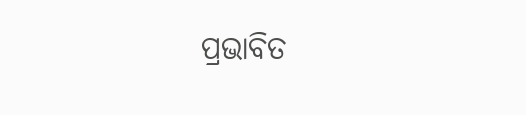ପ୍ରଭାବିତ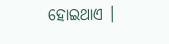ହୋଇଥାଏ ।